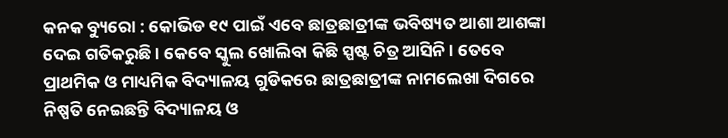କନକ ବ୍ୟୁରୋ : କୋଭିଡ ୧୯ ପାଇଁ ଏବେ ଛାତ୍ରଛାତ୍ରୀଙ୍କ ଭବିଷ୍ୟତ ଆଶା ଆଶଙ୍କା ଦେଇ ଗତିକରୁଛି । କେବେ ସ୍କୁଲ ଖୋଲିବା କିଛି ସ୍ପଷ୍ଟ ଚିତ୍ର ଆସିନି । ତେବେ ପ୍ରାଥମିକ ଓ ମାଧ୍ୟମିକ ବିଦ୍ୟାଳୟ ଗୁଡିକରେ ଛାତ୍ରଛାତ୍ରୀଙ୍କ ନାମଲେଖା ଦିଗରେ ନିଷ୍ପତି ନେଇଛନ୍ତି ବିଦ୍ୟାଳୟ ଓ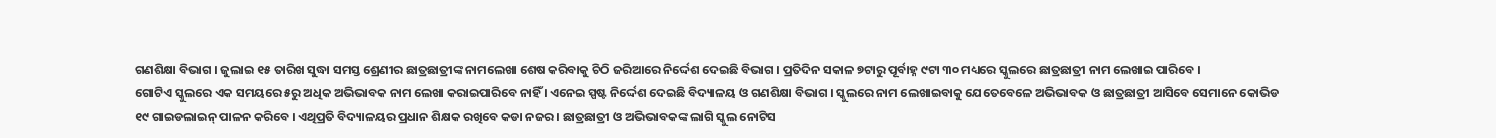ଗଣଶିକ୍ଷା ବିଭାଗ । ଜୁଲାଇ ୧୫ ତାରିଖ ସୁଦ୍ଧା ସମସ୍ତ ଶ୍ରେଣୀର ଛାତ୍ରଛାତ୍ରୀଙ୍କ ନାମଲେଖା ଶେଷ କରିବାକୁ ଚିଠି ଜରିଆରେ ନିର୍ଦ୍ଦେଶ ଦେଇଛି ବିଭାଗ । ପ୍ରତିଦିନ ସକାଳ ୭ଟାରୁ ପୂର୍ବାହ୍ନ ୯ଟା ୩୦ ମଧ୍ୟରେ ସ୍କୁଲରେ ଛାତ୍ରଛାତ୍ରୀ ନାମ ଲେଖାଇ ପାରିବେ ।
ଗୋଟିଏ ସ୍କୁଲରେ ଏକ ସମୟରେ ୫ରୁ ଅଧିକ ଅଭିଭାବକ ନାମ ଲେଖା କରାଇପାରିବେ ନାହିଁ । ଏନେଇ ସ୍ପଷ୍ଟ ନିର୍ଦ୍ଦେଶ ଦେଇଛି ବିଦ୍ୟାଳୟ ଓ ଗଣଶିକ୍ଷା ବିଭାଗ । ସ୍କୁଲରେ ନାମ ଲେଖାଇବାକୁ ଯେତେବେଳେ ଅଭିଭାବକ ଓ ଛାତ୍ରଛାତ୍ରୀ ଆସିବେ ସେମାନେ କୋଭିଡ ୧୯ ଗାଇଡଲାଇନ୍ ପାଳନ କରିବେ । ଏଥିପ୍ରତି ବିଦ୍ୟାଳୟର ପ୍ରଧାନ ଶିକ୍ଷକ ରଖିବେ କଡା ନଜର । ଛାତ୍ରଛାତ୍ରୀ ଓ ଅଭିଭାବକଙ୍କ ଲାଗି ସ୍କୁଲ ନୋଟିସ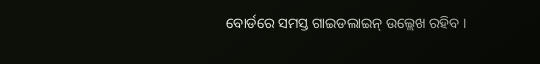ବୋର୍ଡରେ ସମସ୍ତ ଗାଇଡଲାଇନ୍ ଉଲ୍ଲେଖ ରହିବ ।